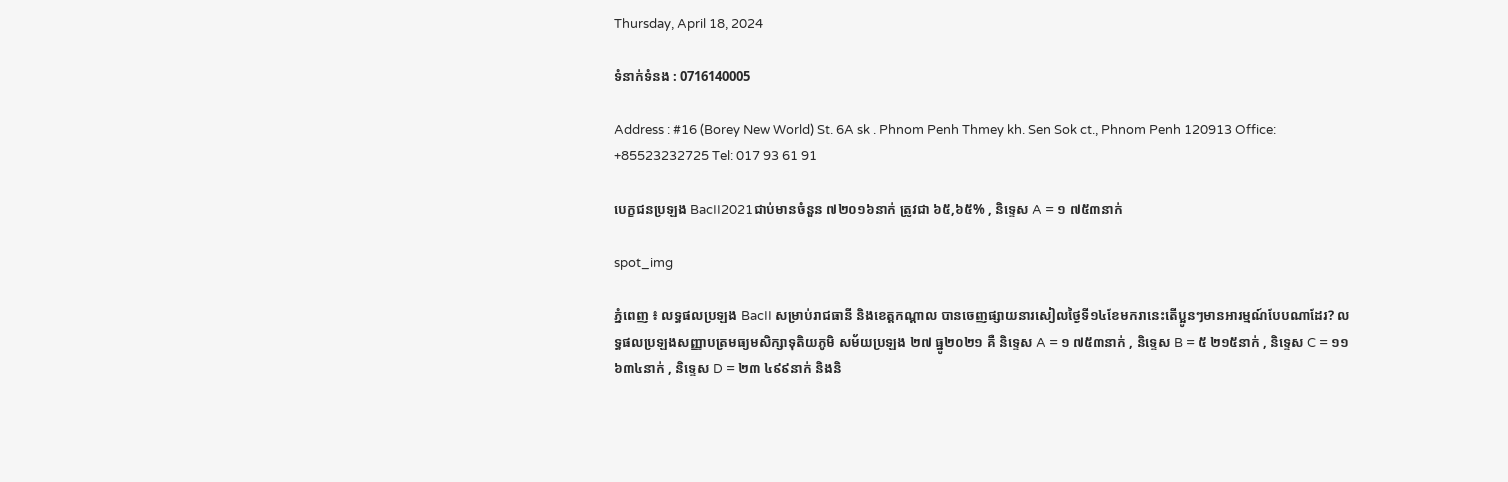Thursday, April 18, 2024

ទំនាក់ទំនង : 0716140005

Address : #16 (Borey New World) St. 6A sk . Phnom Penh Thmey kh. Sen Sok ct., Phnom Penh 120913 Office: +85523232725 Tel: 017 93 61 91

បេក្ខជនប្រឡង BacII2021ជាប់មានចំនួន ៧២០១៦នាក់ ត្រូវជា ៦៥,៦៥% , និទ្ទេស A = ១ ៧៥៣នាក់

spot_img

ភ្នំពេញ ៖ លទ្ធផលប្រឡង BacII សម្រាប់រាជធានី និងខេត្តកណ្តាល បានចេញផ្សាយនារសៀលថ្ងៃទី១៤ខែមករានេះតើប្អូនៗមានអារម្មណ៍បែបណាដែរ? លទ្ធផលប្រឡងសញ្ញាបត្រមធ្យមសិក្សាទុតិយភូមិ សម័យប្រឡង ២៧ ធ្នូ២០២១ គឺ និទ្ទេស A = ១ ៧៥៣នាក់ , និទ្ទេស B = ៥ ២១៥នាក់ , និទ្ទេស C = ១១ ៦៣៤នាក់ , និទ្ទេស D = ២៣ ៤៩៩នាក់ និងនិ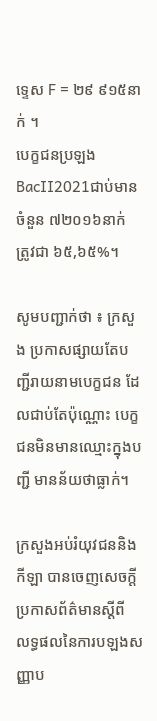ទ្ទេស F = ២៩ ៩១៥នាក់ ។
បេក្ខជនប្រឡង BacII2021ជាប់មានចំនួន ៧២០១៦នាក់ ត្រូវជា ៦៥,៦៥%។

សូមបញ្ជាក់ថា ៖ ក្រសួង ប្រកាសផ្សាយតែបញ្ជីរាយនាមបេក្ខជន ដែលជាប់តែប៉ុណ្ណោះ បេក្ខជនមិនមានឈ្មោះក្នុងបញ្ជី មានន័យថាធ្លាក់។

ក្រសួងអប់រំយុវជននិងកីឡា បានចេញសេចក្ដីប្រកាសព័ត៌មានស្តីពី លទ្ធផលនៃការបឡងសញ្ញាប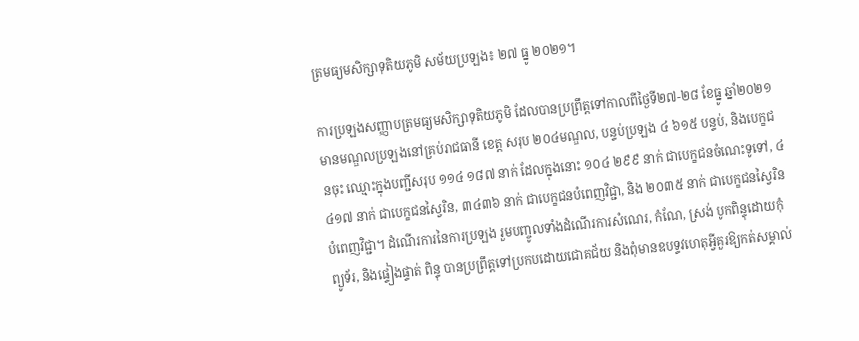ត្រមធ្យមសិក្សាទុតិយភូមិ សម័យប្រឡង៖ ២៧ ធ្នូ ២០២១។

ការប្រឡងសញ្ញាបត្រមធ្យមសិក្សាទុតិយភូមិ ដែលបានប្រព្រឹត្តទៅកាលពីថ្ងៃទី២៧-២៨ ខែធ្នូ ឆ្នាំ២០២១ មានមណ្ឌលប្រឡងនៅគ្រប់រាជធានី ខេត្ត សរុប ២០៤មណ្ឌល, បន្ទប់ប្រឡង ៤ ៦១៥ បន្ទប់, និងបេក្ខជនចុះ ឈ្មោះក្នុងបញ្ជីសរុប ១១៤ ១៨៧ នាក់ ដែលក្នុងនោះ ១០៤ ២៩៩ នាក់ ជាបេក្ខជនចំណេះទូទៅ, ៤ ៤១៧ នាក់ ជាបេក្ខជនស្វៃរិន, ៣៤៣៦ នាក់ ជាបេក្ខជនបំពេញវិជ្ជា, និង ២០៣៥ នាក់ ជាបេក្ខជនស្វៃរិនបំពេញវិជ្ជា។ ដំណើរការនៃការប្រឡង រួមបញ្ចូលទាំងដំណើរការសំណេរ, កំណែ, ស្រង់ បូកពិន្ទុដោយកុំព្យូទ័រ, និងផ្ទៀងផ្ទាត់ ពិន្ទុ បានប្រព្រឹត្តទៅប្រកបដោយជោគជ័យ និងពុំមានឧបទ្ទវហេតុអ្វីគួរឱ្យកត់សម្គាល់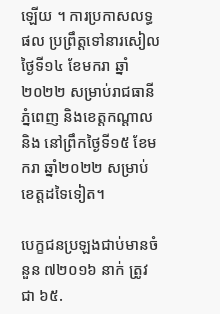ឡើយ ។ ការប្រកាសលទ្ធផល ប្រព្រឹត្តទៅនារសៀលថ្ងៃទី១៤ ខែមករា ឆ្នាំ២០២២ សម្រាប់រាជធានីភ្នំពេញ និងខេត្តកណ្តាល និង នៅព្រឹកថ្ងៃទី១៥ ខែមករា ឆ្នាំ២០២២ សម្រាប់ខេត្តដទៃទៀត។

បេក្ខជនប្រឡងជាប់មានចំនួន ៧២០១៦ នាក់ ត្រូវជា ៦៥.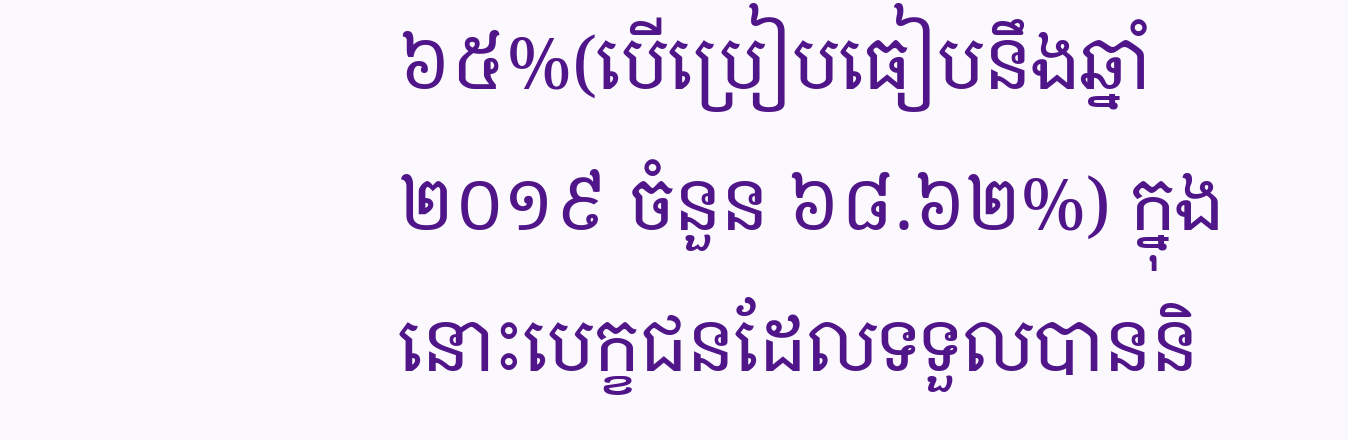៦៥%(បើប្រៀបធៀបនឹងឆ្នាំ២០១៩ ចំនួន ៦៨.៦២%) ក្នុងនោះបេក្ខជនដែលទទួលបាននិ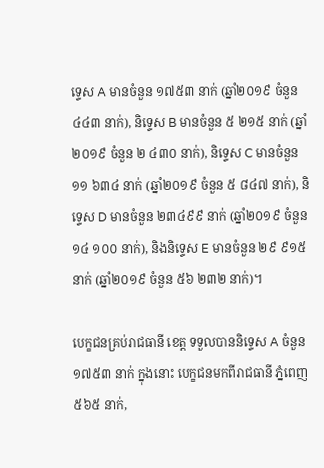ទ្ទេស A មានចំនួន ១៧៥៣ នាក់ (ឆ្នាំ២០១៩ ចំនួន ៤៤៣ នាក់), និទ្ទេស B មានចំនួន ៥ ២១៥ នាក់ (ឆ្នាំ២០១៩ ចំនួន ២ ៤៣០ នាក់), និទ្ទេស C មានចំនួន ១១ ៦៣៤ នាក់ (ឆ្នាំ២០១៩ ចំនួន ៥ ៨៤៧ នាក់), និទ្ទេស D មានចំនួន ២៣៤៩៩ នាក់ (ឆ្នាំ២០១៩ ចំនួន ១៤ ១០០ នាក់), និងនិទ្ទេស E មានចំនួន ២៩ ៩១៥ នាក់ (ឆ្នាំ២០១៩ ចំនួន ៥៦ ២៣២ នាក់)។

បេក្ខជនគ្រប់រាជធានី ខេត្ត ទទួលបាននិទ្ទេស A ចំនួន ១៧៥៣ នាក់ ក្នុងនោះ បេក្ខជនមកពីរាជធានី ភ្នំពេញ ៥៦៥ នាក់,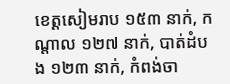ខេត្តសៀមរាប ១៥៣ នាក់, កណ្តាល ១២៧ នាក់, បាត់ដំបង ១២៣ នាក់, កំពង់ចា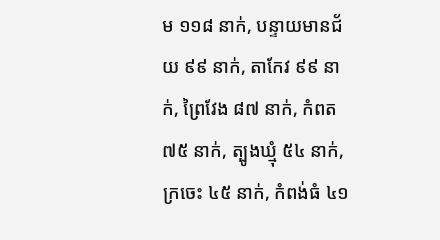ម ១១៨ នាក់, បន្ទាយមានជ័យ ៩៩ នាក់, តាកែវ ៩៩ នាក់, ព្រៃវែង ៨៧ នាក់, កំពត ៧៥ នាក់, ត្បូងឃ្មុំ ៥៤ នាក់, ក្រចេះ ៤៥ នាក់, កំពង់ធំ ៤១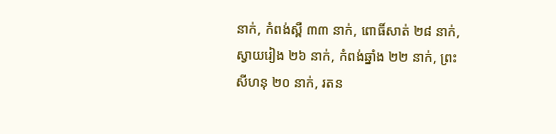នាក់, កំពង់ស្ពឺ ៣៣ នាក់, ពោធិ៍សាត់ ២៨ នាក់, ស្វាយរៀង ២៦ នាក់, កំពង់ឆ្នាំង ២២ នាក់, ព្រះសីហនុ ២០ នាក់, រតន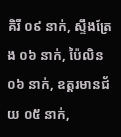គិរី ០៩ នាក់, ស្ទឹងត្រែង ០៦ នាក់, ប៉ៃលិន ០៦ នាក់, ឧត្តរមានជ័យ ០៥ នាក់,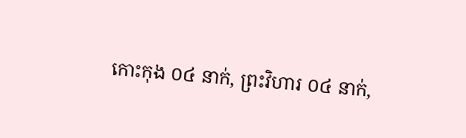កោះកុង ០៤ នាក់, ព្រះវិហារ ០៤ នាក់,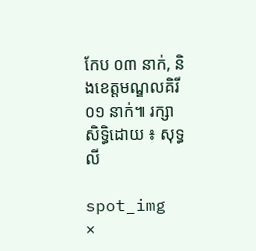កែប ០៣ នាក់, និងខេត្តមណ្ឌលគិរី ០១ នាក់៕ រក្សាសិទ្ធិដោយ ៖ សុទ្ធ លី

spot_img
×